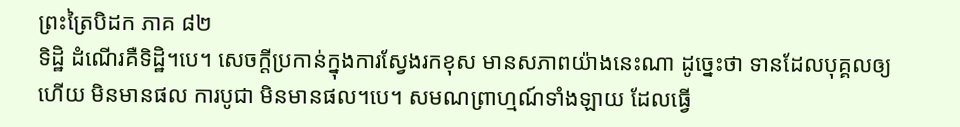ព្រះត្រៃបិដក ភាគ ៨២
ទិដ្ឋិ ដំណើរគឺទិដ្ឋិ។បេ។ សេចក្ដីប្រកាន់ក្នុងការស្វែងរកខុស មានសភាពយ៉ាងនេះណា ដូច្នេះថា ទានដែលបុគ្គលឲ្យហើយ មិនមានផល ការបូជា មិនមានផល។បេ។ សមណព្រាហ្មណ៍ទាំងឡាយ ដែលធ្វើ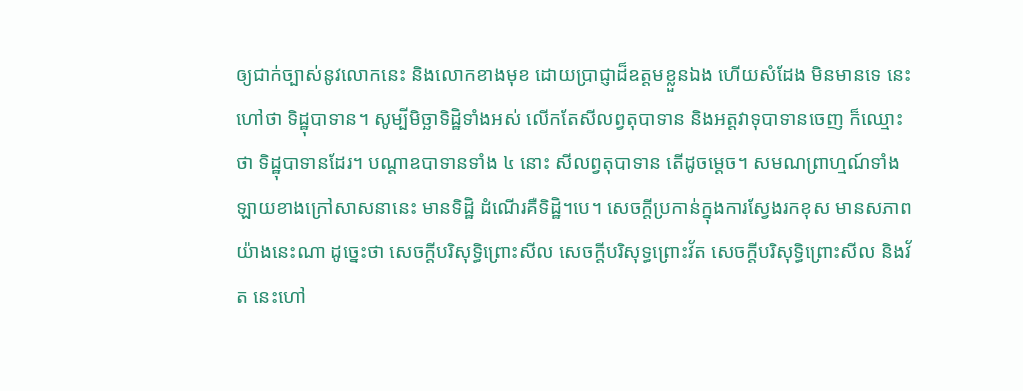ឲ្យជាក់ច្បាស់នូវលោកនេះ និងលោកខាងមុខ ដោយប្រាជ្ញាដ៏ឧត្តមខ្លួនឯង ហើយសំដែង មិនមានទេ នេះហៅថា ទិដ្ឋុបាទាន។ សូម្បីមិច្ឆាទិដ្ឋិទាំងអស់ លើកតែសីលព្វតុបាទាន និងអត្តវាទុបាទានចេញ ក៏ឈ្មោះថា ទិដ្ឋុបាទានដែរ។ បណ្តាឧបាទានទាំង ៤ នោះ សីលព្វតុបាទាន តើដូចម្ដេច។ សមណព្រាហ្មណ៍ទាំងឡាយខាងក្រៅសាសនានេះ មានទិដ្ឋិ ដំណើរគឺទិដ្ឋិ។បេ។ សេចក្ដីប្រកាន់ក្នុងការស្វែងរកខុស មានសភាពយ៉ាងនេះណា ដូច្នេះថា សេចក្ដីបរិសុទ្ធិព្រោះសីល សេចក្ដីបរិសុទ្ធព្រោះវ័ត សេចក្ដីបរិសុទ្ធិព្រោះសីល និងវ័ត នេះហៅ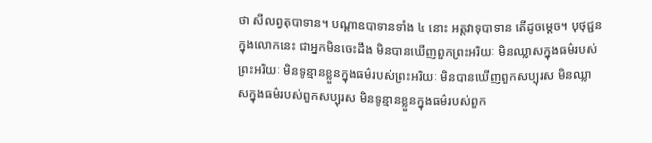ថា សីលព្វតុបាទាន។ បណ្ដាឧបាទានទាំង ៤ នោះ អត្តវាទុបាទាន តើដូចម្ដេច។ បុថុជ្ជនក្នុងលោកនេះ ជាអ្នកមិនចេះដឹង មិនបានឃើញពួកព្រះអរិយៈ មិនឈ្លាសក្នុងធម៌របស់ព្រះអរិយៈ មិនទូន្មានខ្លួនក្នុងធម៌របស់ព្រះអរិយៈ មិនបានឃើញពួកសប្បុរស មិនឈ្លាសក្នុងធម៌របស់ពួកសប្បុរស មិនទូន្មានខ្លួនក្នុងធម៌របស់ពួក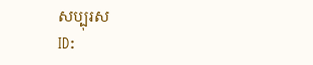សប្បុរស
ID: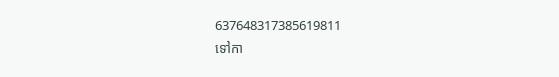637648317385619811
ទៅកា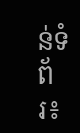ន់ទំព័រ៖